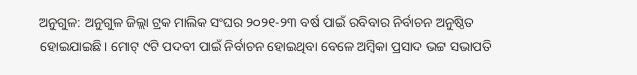ଅନୁଗୁଳ: ଅନୁଗୁଳ ଜିଲ୍ଲା ଟ୍ରକ ମାଲିକ ସଂଘର ୨୦୨୧-୨୩ ବର୍ଷ ପାଇଁ ରବିବାର ନିର୍ବାଚନ ଅନୁଷ୍ଠିତ ହୋଇଯାଇଛି। ମୋଟ୍ ୯ଟି ପଦବୀ ପାଇଁ ନିର୍ବାଚନ ହୋଇଥିବା ବେଳେ ଅମ୍ବିକା ପ୍ରସାଦ ଭଟ୍ଟ ସଭାପତି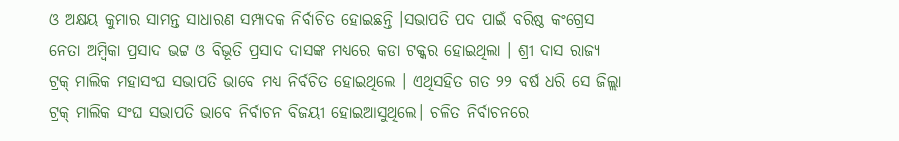ଓ ଅକ୍ଷୟ କୁମାର ସାମନ୍ତ ସାଧାରଣ ସମ୍ପାଦକ ନିର୍ବାଚିତ ହୋଇଛନ୍ତି ।ସଭାପତି ପଦ ପାଇଁ ବରିଷ୍ଠ କଂଗ୍ରେସ ନେତା ଅମ୍ବିକା ପ୍ରସାଦ ଭଟ୍ଟ ଓ ବିଭୂତି ପ୍ରସାଦ ଦାସଙ୍କ ମଧ୍ୟରେ କଡା ଟକ୍କର ହୋଇଥିଲା । ଶ୍ରୀ ଦାସ ରାଜ୍ୟ ଟ୍ରକ୍ ମାଲିକ ମହାସଂଘ ସଭାପତି ଭାବେ ମଧ୍ୟ ନିର୍ବଚିତ ହୋଇଥିଲେ । ଏଥିସହିତ ଗତ ୨୨ ବର୍ଷ ଧରି ସେ ଜିଲ୍ଲା ଟ୍ରକ୍ ମାଲିକ ସଂଘ ସଭାପତି ଭାବେ ନିର୍ବାଚନ ବିଜୟୀ ହୋଇଆସୁଥିଲେ। ଚଳିତ ନିର୍ବାଚନରେ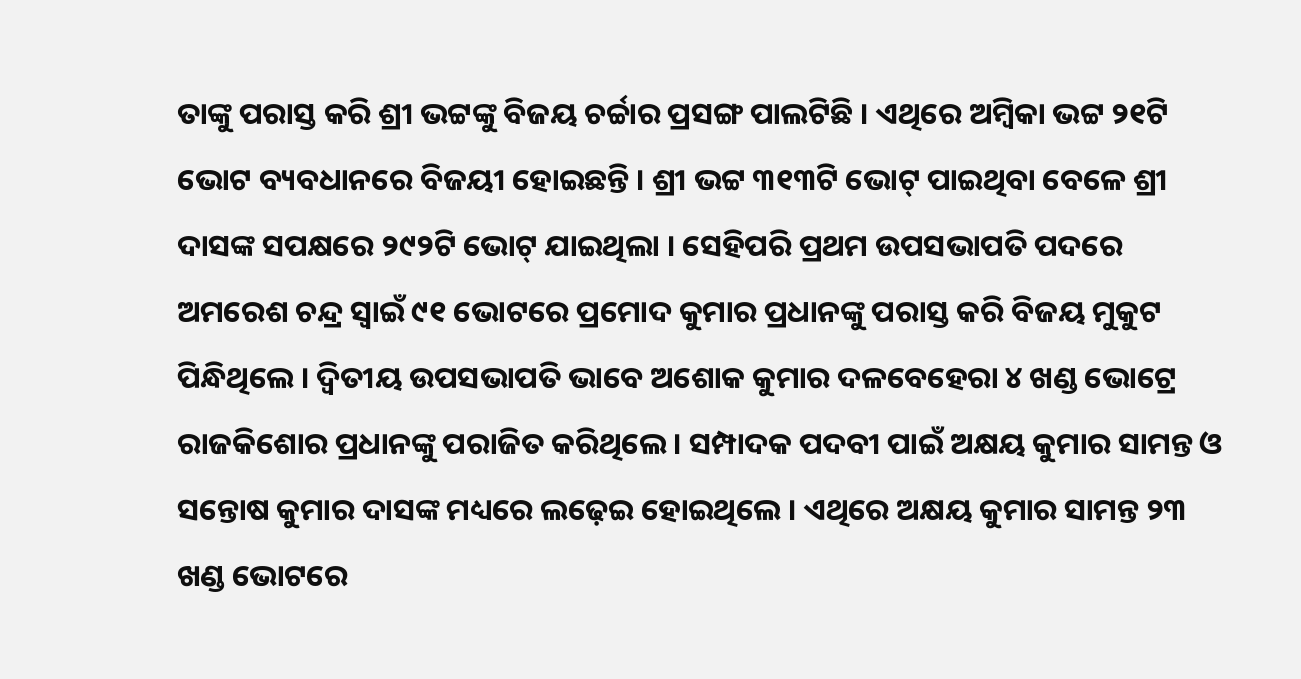ତାଙ୍କୁ ପରାସ୍ତ କରି ଶ୍ରୀ ଭଟ୍ଟଙ୍କୁ ବିଜୟ ଚର୍ଚ୍ଚାର ପ୍ରସଙ୍ଗ ପାଲଟିଛି । ଏଥିରେ ଅମ୍ବିକା ଭଟ୍ଟ ୨୧ଟି ଭୋଟ ବ୍ୟବଧାନରେ ବିଜୟୀ ହୋଇଛନ୍ତି । ଶ୍ରୀ ଭଟ୍ଟ ୩୧୩ଟି ଭୋଟ୍ ପାଇଥିବା ବେଳେ ଶ୍ରୀ ଦାସଙ୍କ ସପକ୍ଷରେ ୨୯୨ଟି ଭୋଟ୍ ଯାଇଥିଲା । ସେହିପରି ପ୍ରଥମ ଉପସଭାପତି ପଦରେ ଅମରେଶ ଚନ୍ଦ୍ର ସ୍ବାଇଁ ୯୧ ଭୋଟରେ ପ୍ରମୋଦ କୁମାର ପ୍ରଧାନଙ୍କୁ ପରାସ୍ତ କରି ବିଜୟ ମୁକୁଟ ପିନ୍ଧିଥିଲେ । ଦ୍ଵିତୀୟ ଉପସଭାପତି ଭାବେ ଅଶୋକ କୁମାର ଦଳବେହେରା ୪ ଖଣ୍ଡ ଭୋଟ୍ରେ ରାଜକିଶୋର ପ୍ରଧାନଙ୍କୁ ପରାଜିତ କରିଥିଲେ । ସମ୍ପାଦକ ପଦବୀ ପାଇଁ ଅକ୍ଷୟ କୁମାର ସାମନ୍ତ ଓ ସନ୍ତୋଷ କୁମାର ଦାସଙ୍କ ମଧ୍ୟରେ ଲଢ଼େଇ ହୋଇଥିଲେ । ଏଥିରେ ଅକ୍ଷୟ କୁମାର ସାମନ୍ତ ୨୩ ଖଣ୍ଡ ଭୋଟରେ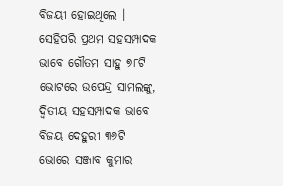ବିଜୟୀ ହୋଇଥିଲେ । ସେହିପରି ପ୍ରଥମ ସହସମ୍ପାଦକ ଭାବେ ଗୌତମ ସାହୁ ୭୮ଟି ଭୋଟରେ ଉପେନ୍ଦ୍ର ସାମଲଙ୍କୁ, ଦ୍ବିତୀୟ ସହସମ୍ପାଦକ ଭାବେ ବିଜୟ ଦେହୁରୀ ୩୬ଟି ଭୋରେ ସଞ୍ଜାବ କୁମାର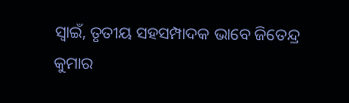ସ୍ବାଇଁ, ତୃତୀୟ ସହସମ୍ପାଦକ ଭାବେ ଜିତେନ୍ଦ୍ର କୁମାର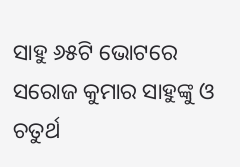ସାହୁ ୬୫ଟି ଭୋଟରେ ସରୋଜ କୁମାର ସାହୁଙ୍କୁ ଓ ଚତୁର୍ଥ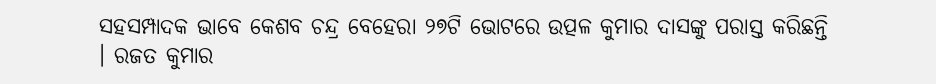ସହସମ୍ପାଦକ ଭାବେ କେଶବ ଚନ୍ଦ୍ର ବେହେରା ୨୭ଟି ଭୋଟରେ ଉତ୍ପଳ କୁମାର ଦାସଙ୍କୁ ପରାସ୍ତ କରିଛନ୍ତି । ରଜତ କୁମାର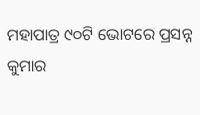ମହାପାତ୍ର ୯୦ଟି ଭୋଟରେ ପ୍ରସନ୍ନ କୁମାର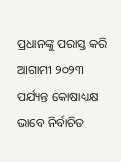ପ୍ରଧାନଙ୍କୁ ପରାସ୍ତ କରି ଆଗାମୀ ୨୦୨୩ ପର୍ଯ୍ୟନ୍ତ କୋଷାଧ୍ୟକ୍ଷ ଭାବେ ନିର୍ବାଚିତ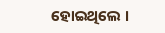ହୋଇଥିଲେ ।